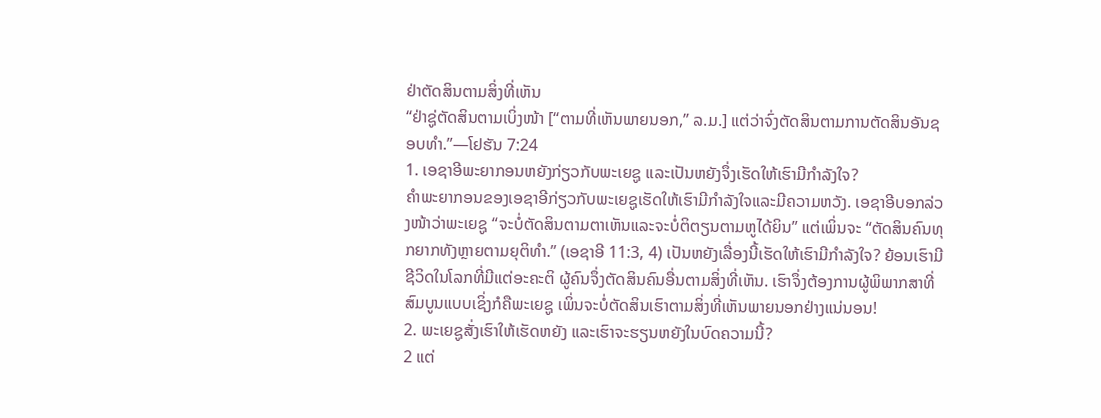ຢ່າຕັດສິນຕາມສິ່ງທີ່ເຫັນ
“ຢ່າຊູ່ຕັດສິນຕາມເບິ່ງໜ້າ [“ຕາມທີ່ເຫັນພາຍນອກ,” ລ.ມ.] ແຕ່ວ່າຈົ່ງຕັດສິນຕາມການຕັດສິນອັນຊອບທຳ.”—ໂຢຮັນ 7:24
1. ເອຊາອີພະຍາກອນຫຍັງກ່ຽວກັບພະເຍຊູ ແລະເປັນຫຍັງຈຶ່ງເຮັດໃຫ້ເຮົາມີກຳລັງໃຈ?
ຄຳພະຍາກອນຂອງເອຊາອີກ່ຽວກັບພະເຍຊູເຮັດໃຫ້ເຮົາມີກຳລັງໃຈແລະມີຄວາມຫວັງ. ເອຊາອີບອກລ່ວງໜ້າວ່າພະເຍຊູ “ຈະບໍ່ຕັດສິນຕາມຕາເຫັນແລະຈະບໍ່ຕິຕຽນຕາມຫູໄດ້ຍິນ” ແຕ່ເພິ່ນຈະ “ຕັດສິນຄົນທຸກຍາກທັງຫຼາຍຕາມຍຸຕິທຳ.” (ເອຊາອີ 11:3, 4) ເປັນຫຍັງເລື່ອງນີ້ເຮັດໃຫ້ເຮົາມີກຳລັງໃຈ? ຍ້ອນເຮົາມີຊີວິດໃນໂລກທີ່ມີແຕ່ອະຄະຕິ ຜູ້ຄົນຈຶ່ງຕັດສິນຄົນອື່ນຕາມສິ່ງທີ່ເຫັນ. ເຮົາຈຶ່ງຕ້ອງການຜູ້ພິພາກສາທີ່ສົມບູນແບບເຊິ່ງກໍຄືພະເຍຊູ ເພິ່ນຈະບໍ່ຕັດສິນເຮົາຕາມສິ່ງທີ່ເຫັນພາຍນອກຢ່າງແນ່ນອນ!
2. ພະເຍຊູສັ່ງເຮົາໃຫ້ເຮັດຫຍັງ ແລະເຮົາຈະຮຽນຫຍັງໃນບົດຄວາມນີ້?
2 ແຕ່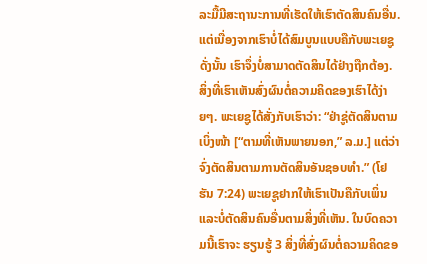ລະມື້ມີສະຖານະການທີ່ເຮັດໃຫ້ເຮົາຕັດສິນຄົນອື່ນ. ແຕ່ເນື່ອງຈາກເຮົາບໍ່ໄດ້ສົມບູນແບບຄືກັບພະເຍຊູ ດັ່ງນັ້ນ ເຮົາຈຶ່ງບໍ່ສາມາດຕັດສິນໄດ້ຢ່າງຖືກຕ້ອງ. ສິ່ງທີ່ເຮົາເຫັນສົ່ງຜົນຕໍ່ຄວາມຄິດຂອງເຮົາໄດ້ງ່າຍໆ. ພະເຍຊູໄດ້ສັ່ງກັບເຮົາວ່າ: “ຢ່າຊູ່ຕັດສິນຕາມເບິ່ງໜ້າ [“ຕາມທີ່ເຫັນພາຍນອກ,” ລ.ມ.] ແຕ່ວ່າຈົ່ງຕັດສິນຕາມການຕັດສິນອັນຊອບທຳ.” (ໂຢຮັນ 7:24) ພະເຍຊູຢາກໃຫ້ເຮົາເປັນຄືກັບເພິ່ນແລະບໍ່ຕັດສິນຄົນອື່ນຕາມສິ່ງທີ່ເຫັນ. ໃນບົດຄວາມນີ້ເຮົາຈະ ຮຽນຮູ້ 3 ສິ່ງທີ່ສົ່ງຜົນຕໍ່ຄວາມຄິດຂອ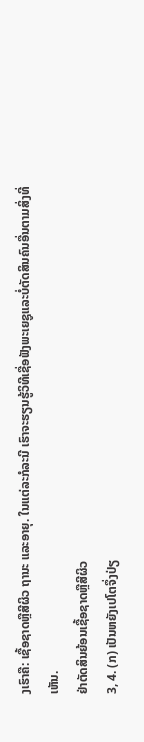ງເຮົາຄື: ເຊື້ອຊາດຫຼືສີຜິວ ຖານະ ແລະອາຍຸ. ໃນແຕ່ລະກໍລະນີ ເຮົາຈະຮຽນຮູ້ວິທີເຊື່ອຟັງພະເຍຊູແລະບໍ່ຕັດສິນຄົນອື່ນຕາມສິ່ງທີ່ເຫັນ.
ຢ່າຕັດສິນຍ້ອນເຊື້ອຊາດຫຼືສີຜິວ
3, 4. (ກ) ເປັນຫຍັງເປໂຕຈຶ່ງປ່ຽ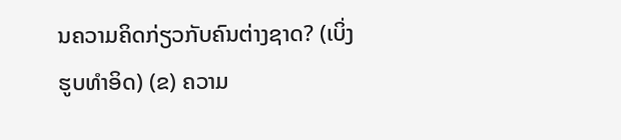ນຄວາມຄິດກ່ຽວກັບຄົນຕ່າງຊາດ? (ເບິ່ງຮູບທຳອິດ) (ຂ) ຄວາມ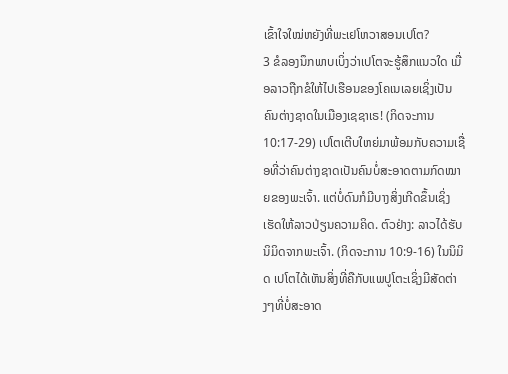ເຂົ້າໃຈໃໝ່ຫຍັງທີ່ພະເຢໂຫວາສອນເປໂຕ?
3 ຂໍລອງນຶກພາບເບິ່ງວ່າເປໂຕຈະຮູ້ສຶກແນວໃດ ເມື່ອລາວຖືກຂໍໃຫ້ໄປເຮືອນຂອງໂຄເນເລຍເຊິ່ງເປັນຄົນຕ່າງຊາດໃນເມືອງເຊຊາເຣ! (ກິດຈະການ 10:17-29) ເປໂຕເຕີບໃຫຍ່ມາພ້ອມກັບຄວາມເຊື່ອທີ່ວ່າຄົນຕ່າງຊາດເປັນຄົນບໍ່ສະອາດຕາມກົດໝາຍຂອງພະເຈົ້າ. ແຕ່ບໍ່ດົນກໍມີບາງສິ່ງເກີດຂຶ້ນເຊິ່ງເຮັດໃຫ້ລາວປ່ຽນຄວາມຄິດ. ຕົວຢ່າງ: ລາວໄດ້ຮັບນິມິດຈາກພະເຈົ້າ. (ກິດຈະການ 10:9-16) ໃນນິມິດ ເປໂຕໄດ້ເຫັນສິ່ງທີ່ຄືກັບແພປູໂຕະເຊິ່ງມີສັດຕ່າງໆທີ່ບໍ່ສະອາດ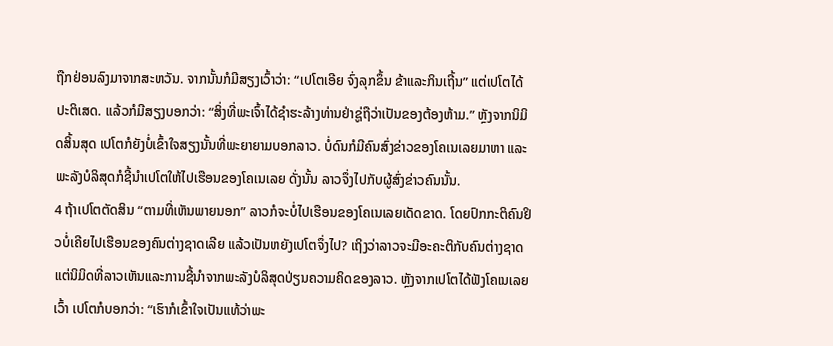ຖືກຢ່ອນລົງມາຈາກສະຫວັນ. ຈາກນັ້ນກໍມີສຽງເວົ້າວ່າ: “ເປໂຕເອີຍ ຈົ່ງລຸກຂຶ້ນ ຂ້າແລະກິນເຖີ້ນ” ແຕ່ເປໂຕໄດ້ປະຕິເສດ. ແລ້ວກໍມີສຽງບອກວ່າ: “ສິ່ງທີ່ພະເຈົ້າໄດ້ຊຳຮະລ້າງທ່ານຢ່າຊູ່ຖືວ່າເປັນຂອງຕ້ອງຫ້າມ.” ຫຼັງຈາກນິມິດສິ້ນສຸດ ເປໂຕກໍຍັງບໍ່ເຂົ້າໃຈສຽງນັ້ນທີ່ພະຍາຍາມບອກລາວ. ບໍ່ດົນກໍມີຄົນສົ່ງຂ່າວຂອງໂຄເນເລຍມາຫາ ແລະພະລັງບໍລິສຸດກໍຊີ້ນຳເປໂຕໃຫ້ໄປເຮືອນຂອງໂຄເນເລຍ ດັ່ງນັ້ນ ລາວຈຶ່ງໄປກັບຜູ້ສົ່ງຂ່າວຄົນນັ້ນ.
4 ຖ້າເປໂຕຕັດສິນ “ຕາມທີ່ເຫັນພາຍນອກ” ລາວກໍຈະບໍ່ໄປເຮືອນຂອງໂຄເນເລຍເດັດຂາດ. ໂດຍປົກກະຕິຄົນຢິວບໍ່ເຄີຍໄປເຮືອນຂອງຄົນຕ່າງຊາດເລີຍ ແລ້ວເປັນຫຍັງເປໂຕຈຶ່ງໄປ? ເຖິງວ່າລາວຈະມີອະຄະຕິກັບຄົນຕ່າງຊາດ ແຕ່ນິມິດທີ່ລາວເຫັນແລະການຊີ້ນຳຈາກພະລັງບໍລິສຸດປ່ຽນຄວາມຄິດຂອງລາວ. ຫຼັງຈາກເປໂຕໄດ້ຟັງໂຄເນເລຍເວົ້າ ເປໂຕກໍບອກວ່າ: “ເຮົາກໍເຂົ້າໃຈເປັນແທ້ວ່າພະ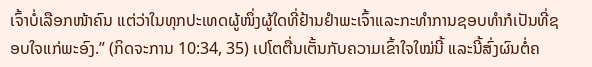ເຈົ້າບໍ່ເລືອກໜ້າຄົນ ແຕ່ວ່າໃນທຸກປະເທດຜູ້ໜຶ່ງຜູ້ໃດທີ່ຢ້ານຢຳພະເຈົ້າແລະກະທຳການຊອບທຳກໍເປັນທີ່ຊອບໃຈແກ່ພະອົງ.” (ກິດຈະການ 10:34, 35) ເປໂຕຕື່ນເຕັ້ນກັບຄວາມເຂົ້າໃຈໃໝ່ນີ້ ແລະນີ້ສົ່ງຜົນຕໍ່ຄ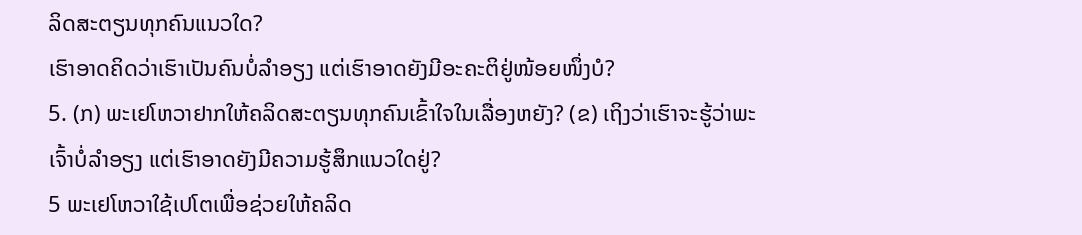ລິດສະຕຽນທຸກຄົນແນວໃດ?
ເຮົາອາດຄິດວ່າເຮົາເປັນຄົນບໍ່ລຳອຽງ ແຕ່ເຮົາອາດຍັງມີອະຄະຕິຢູ່ໜ້ອຍໜຶ່ງບໍ?
5. (ກ) ພະເຢໂຫວາຢາກໃຫ້ຄລິດສະຕຽນທຸກຄົນເຂົ້າໃຈໃນເລື່ອງຫຍັງ? (ຂ) ເຖິງວ່າເຮົາຈະຮູ້ວ່າພະເຈົ້າບໍ່ລຳອຽງ ແຕ່ເຮົາອາດຍັງມີຄວາມຮູ້ສຶກແນວໃດຢູ່?
5 ພະເຢໂຫວາໃຊ້ເປໂຕເພື່ອຊ່ວຍໃຫ້ຄລິດ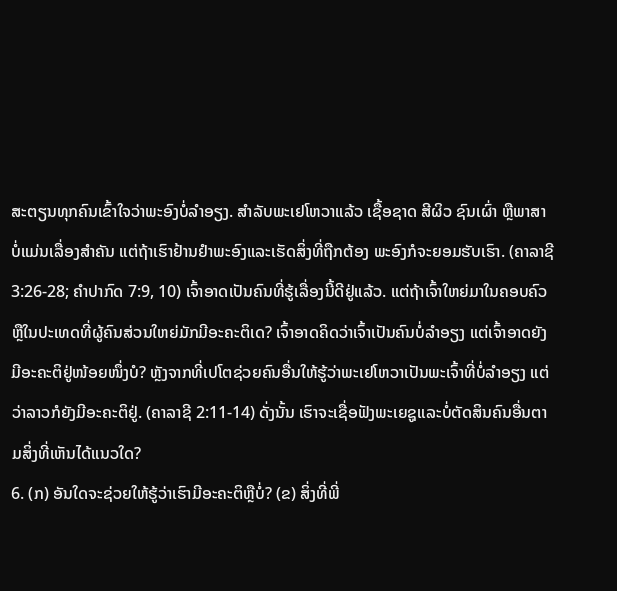ສະຕຽນທຸກຄົນເຂົ້າໃຈວ່າພະອົງບໍ່ລຳອຽງ. ສຳລັບພະເຢໂຫວາແລ້ວ ເຊື້ອຊາດ ສີຜິວ ຊົນເຜົ່າ ຫຼືພາສາບໍ່ແມ່ນເລື່ອງສຳຄັນ ແຕ່ຖ້າເຮົາຢ້ານຢຳພະອົງແລະເຮັດສິ່ງທີ່ຖືກຕ້ອງ ພະອົງກໍຈະຍອມຮັບເຮົາ. (ຄາລາຊີ 3:26-28; ຄຳປາກົດ 7:9, 10) ເຈົ້າອາດເປັນຄົນທີ່ຮູ້ເລື່ອງນີ້ດີຢູ່ແລ້ວ. ແຕ່ຖ້າເຈົ້າໃຫຍ່ມາໃນຄອບຄົວຫຼືໃນປະເທດທີ່ຜູ້ຄົນສ່ວນໃຫຍ່ມັກມີອະຄະຕິເດ? ເຈົ້າອາດຄິດວ່າເຈົ້າເປັນຄົນບໍ່ລຳອຽງ ແຕ່ເຈົ້າອາດຍັງມີອະຄະຕິຢູ່ໜ້ອຍໜຶ່ງບໍ? ຫຼັງຈາກທີ່ເປໂຕຊ່ວຍຄົນອື່ນໃຫ້ຮູ້ວ່າພະເຢໂຫວາເປັນພະເຈົ້າທີ່ບໍ່ລຳອຽງ ແຕ່ວ່າລາວກໍຍັງມີອະຄະຕິຢູ່. (ຄາລາຊີ 2:11-14) ດັ່ງນັ້ນ ເຮົາຈະເຊື່ອຟັງພະເຍຊູແລະບໍ່ຕັດສິນຄົນອື່ນຕາມສິ່ງທີ່ເຫັນໄດ້ແນວໃດ?
6. (ກ) ອັນໃດຈະຊ່ວຍໃຫ້ຮູ້ວ່າເຮົາມີອະຄະຕິຫຼືບໍ່? (ຂ) ສິ່ງທີ່ພີ່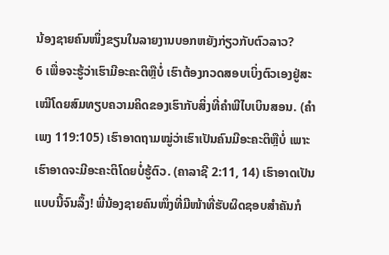ນ້ອງຊາຍຄົນໜຶ່ງຂຽນໃນລາຍງານບອກຫຍັງກ່ຽວກັບຕົວລາວ?
6 ເພື່ອຈະຮູ້ວ່າເຮົາມີອະຄະຕິຫຼືບໍ່ ເຮົາຕ້ອງກວດສອບເບິ່ງຕົວເອງຢູ່ສະເໝີໂດຍສົມທຽບຄວາມຄິດຂອງເຮົາກັບສິ່ງທີ່ຄຳພີໄບເບິນສອນ. (ຄຳເພງ 119:105) ເຮົາອາດຖາມໝູ່ວ່າເຮົາເປັນຄົນມີອະຄະຕິຫຼືບໍ່ ເພາະເຮົາອາດຈະມີອະຄະຕິໂດຍບໍ່ຮູ້ຕົວ. (ຄາລາຊີ 2:11, 14) ເຮົາອາດເປັນແບບນີ້ຈົນລຶ້ງ! ພີ່ນ້ອງຊາຍຄົນໜຶ່ງທີ່ມີໜ້າທີ່ຮັບຜິດຊອບສຳຄັນກໍ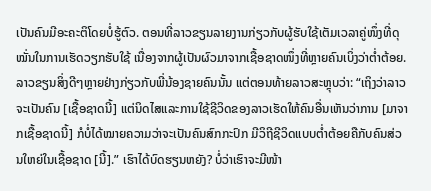ເປັນຄົນມີອະຄະຕິໂດຍບໍ່ຮູ້ຕົວ. ຕອນທີ່ລາວຂຽນລາຍງານກ່ຽວກັບຜູ້ຮັບໃຊ້ເຕັມເວລາຄູ່ໜຶ່ງທີ່ດຸໝັ່ນໃນການເຮັດວຽກຮັບໃຊ້ ເນື່ອງຈາກຜູ້ເປັນຜົວມາຈາກເຊື້ອຊາດໜຶ່ງທີ່ຫຼາຍຄົນເບິ່ງວ່າຕໍ່າຕ້ອຍ. ລາວຂຽນສິ່ງດີໆຫຼາຍຢ່າງກ່ຽວກັບພີ່ນ້ອງຊາຍຄົນນັ້ນ ແຕ່ຕອນທ້າຍລາວສະຫຼຸບວ່າ: “ເຖິງວ່າລາວຈະເປັນຄົນ [ເຊື້ອຊາດນີ້] ແຕ່ນິດໄສແລະການໃຊ້ຊີວິດຂອງລາວເຮັດໃຫ້ຄົນອື່ນເຫັນວ່າການ [ມາຈາກເຊື້ອຊາດນີ້] ກໍບໍ່ໄດ້ໝາຍຄວາມວ່າຈະເປັນຄົນສົກກະປົກ ມີວິຖີຊີວິດແບບຕໍ່າຕ້ອຍຄືກັບຄົນສ່ວນໃຫຍ່ໃນເຊື້ອຊາດ [ນີ້].” ເຮົາໄດ້ບົດຮຽນຫຍັງ? ບໍ່ວ່າເຮົາຈະມີໜ້າ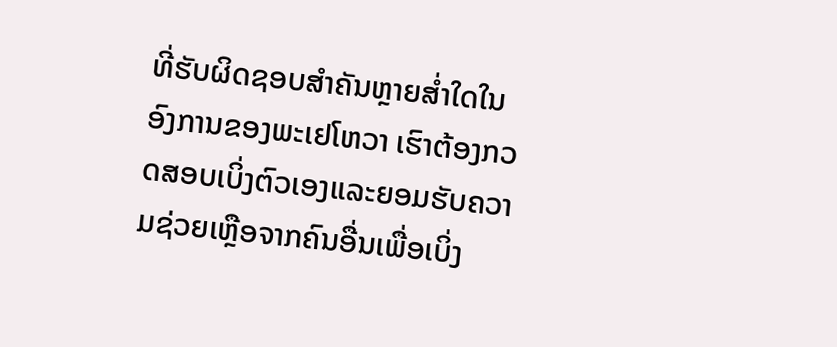ທີ່ຮັບຜິດຊອບສຳຄັນຫຼາຍສໍ່າໃດໃນອົງການຂອງພະເຢໂຫວາ ເຮົາຕ້ອງກວດສອບເບິ່ງຕົວເອງແລະຍອມຮັບຄວາມຊ່ວຍເຫຼືອຈາກຄົນອື່ນເພື່ອເບິ່ງ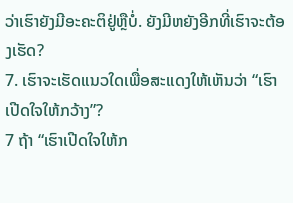ວ່າເຮົາຍັງມີອະຄະຕິຢູ່ຫຼືບໍ່. ຍັງມີຫຍັງອີກທີ່ເຮົາຈະຕ້ອງເຮັດ?
7. ເຮົາຈະເຮັດແນວໃດເພື່ອສະແດງໃຫ້ເຫັນວ່າ “ເຮົາເປີດໃຈໃຫ້ກວ້າງ”?
7 ຖ້າ “ເຮົາເປີດໃຈໃຫ້ກ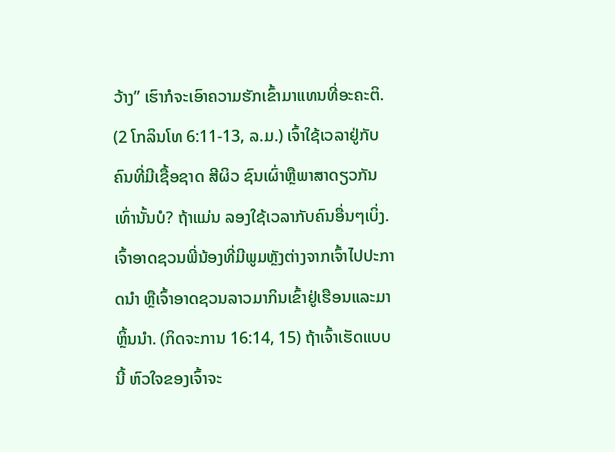ວ້າງ” ເຮົາກໍຈະເອົາຄວາມຮັກເຂົ້າມາແທນທີ່ອະຄະຕິ. (2 ໂກລິນໂທ 6:11-13, ລ.ມ.) ເຈົ້າໃຊ້ເວລາຢູ່ກັບຄົນທີ່ມີເຊື້ອຊາດ ສີຜິວ ຊົນເຜົ່າຫຼືພາສາດຽວກັນເທົ່ານັ້ນບໍ? ຖ້າແມ່ນ ລອງໃຊ້ເວລາກັບຄົນອື່ນໆເບິ່ງ. ເຈົ້າອາດຊວນພີ່ນ້ອງທີ່ມີພູມຫຼັງຕ່າງຈາກເຈົ້າໄປປະກາດນຳ ຫຼືເຈົ້າອາດຊວນລາວມາກິນເຂົ້າຢູ່ເຮືອນແລະມາຫຼິ້ນນຳ. (ກິດຈະການ 16:14, 15) ຖ້າເຈົ້າເຮັດແບບນີ້ ຫົວໃຈຂອງເຈົ້າຈະ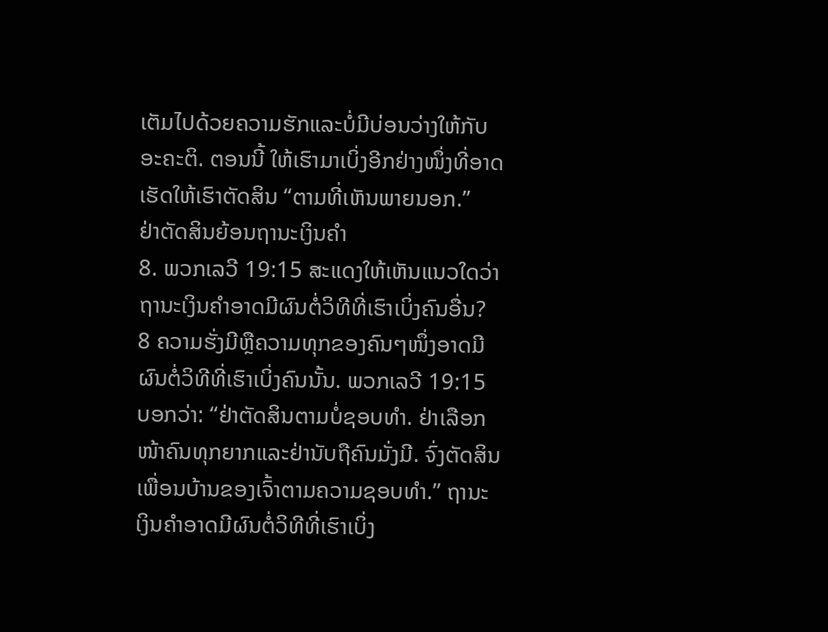ເຕັມໄປດ້ວຍຄວາມຮັກແລະບໍ່ມີບ່ອນວ່າງໃຫ້ກັບອະຄະຕິ. ຕອນນີ້ ໃຫ້ເຮົາມາເບິ່ງອີກຢ່າງໜຶ່ງທີ່ອາດເຮັດໃຫ້ເຮົາຕັດສິນ “ຕາມທີ່ເຫັນພາຍນອກ.”
ຢ່າຕັດສິນຍ້ອນຖານະເງິນຄຳ
8. ພວກເລວີ 19:15 ສະແດງໃຫ້ເຫັນແນວໃດວ່າຖານະເງິນຄຳອາດມີຜົນຕໍ່ວິທີທີ່ເຮົາເບິ່ງຄົນອື່ນ?
8 ຄວາມຮັ່ງມີຫຼືຄວາມທຸກຂອງຄົນໆໜຶ່ງອາດມີຜົນຕໍ່ວິທີທີ່ເຮົາເບິ່ງຄົນນັ້ນ. ພວກເລວີ 19:15 ບອກວ່າ: “ຢ່າຕັດສິນຕາມບໍ່ຊອບທຳ. ຢ່າເລືອກໜ້າຄົນທຸກຍາກແລະຢ່ານັບຖືຄົນມັ່ງມີ. ຈົ່ງຕັດສິນເພື່ອນບ້ານຂອງເຈົ້າຕາມຄວາມຊອບທຳ.” ຖານະເງິນຄຳອາດມີຜົນຕໍ່ວິທີທີ່ເຮົາເບິ່ງ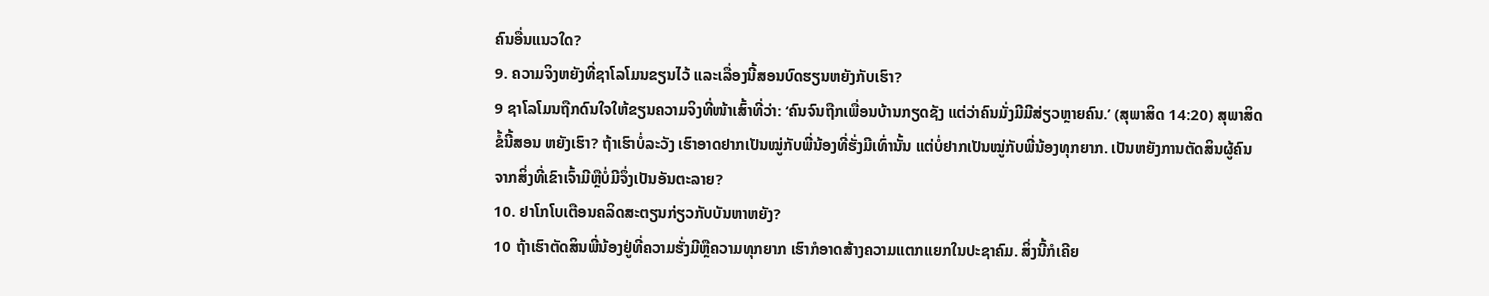ຄົນອື່ນແນວໃດ?
9. ຄວາມຈິງຫຍັງທີ່ຊາໂລໂມນຂຽນໄວ້ ແລະເລື່ອງນີ້ສອນບົດຮຽນຫຍັງກັບເຮົາ?
9 ຊາໂລໂມນຖືກດົນໃຈໃຫ້ຂຽນຄວາມຈິງທີ່ໜ້າເສົ້າທີ່ວ່າ: ‘ຄົນຈົນຖືກເພື່ອນບ້ານກຽດຊັງ ແຕ່ວ່າຄົນມັ່ງມີມີສ່ຽວຫຼາຍຄົນ.’ (ສຸພາສິດ 14:20) ສຸພາສິດຂໍ້ນີ້ສອນ ຫຍັງເຮົາ? ຖ້າເຮົາບໍ່ລະວັງ ເຮົາອາດຢາກເປັນໝູ່ກັບພີ່ນ້ອງທີ່ຮັ່ງມີເທົ່ານັ້ນ ແຕ່ບໍ່ຢາກເປັນໝູ່ກັບພີ່ນ້ອງທຸກຍາກ. ເປັນຫຍັງການຕັດສິນຜູ້ຄົນຈາກສິ່ງທີ່ເຂົາເຈົ້າມີຫຼືບໍ່ມີຈຶ່ງເປັນອັນຕະລາຍ?
10. ຢາໂກໂບເຕືອນຄລິດສະຕຽນກ່ຽວກັບບັນຫາຫຍັງ?
10 ຖ້າເຮົາຕັດສິນພີ່ນ້ອງຢູ່ທີ່ຄວາມຮັ່ງມີຫຼືຄວາມທຸກຍາກ ເຮົາກໍອາດສ້າງຄວາມແຕກແຍກໃນປະຊາຄົມ. ສິ່ງນີ້ກໍເຄີຍ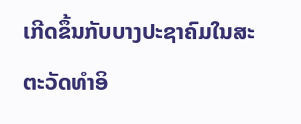ເກີດຂຶ້ນກັບບາງປະຊາຄົມໃນສະຕະວັດທຳອິ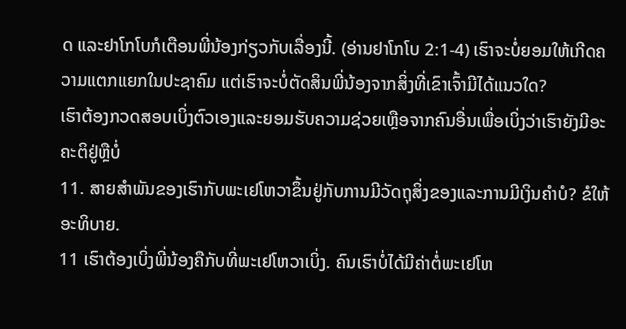ດ ແລະຢາໂກໂບກໍເຕືອນພີ່ນ້ອງກ່ຽວກັບເລື່ອງນີ້. (ອ່ານຢາໂກໂບ 2:1-4) ເຮົາຈະບໍ່ຍອມໃຫ້ເກີດຄວາມແຕກແຍກໃນປະຊາຄົມ ແຕ່ເຮົາຈະບໍ່ຕັດສິນພີ່ນ້ອງຈາກສິ່ງທີ່ເຂົາເຈົ້າມີໄດ້ແນວໃດ?
ເຮົາຕ້ອງກວດສອບເບິ່ງຕົວເອງແລະຍອມຮັບຄວາມຊ່ວຍເຫຼືອຈາກຄົນອື່ນເພື່ອເບິ່ງວ່າເຮົາຍັງມີອະຄະຕິຢູ່ຫຼືບໍ່
11. ສາຍສຳພັນຂອງເຮົາກັບພະເຢໂຫວາຂຶ້ນຢູ່ກັບການມີວັດຖຸສິ່ງຂອງແລະການມີເງິນຄຳບໍ? ຂໍໃຫ້ອະທິບາຍ.
11 ເຮົາຕ້ອງເບິ່ງພີ່ນ້ອງຄືກັບທີ່ພະເຢໂຫວາເບິ່ງ. ຄົນເຮົາບໍ່ໄດ້ມີຄ່າຕໍ່ພະເຢໂຫ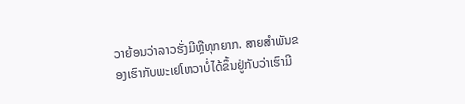ວາຍ້ອນວ່າລາວຮັ່ງມີຫຼືທຸກຍາກ. ສາຍສຳພັນຂອງເຮົາກັບພະເຢໂຫວາບໍ່ໄດ້ຂຶ້ນຢູ່ກັບວ່າເຮົາມີ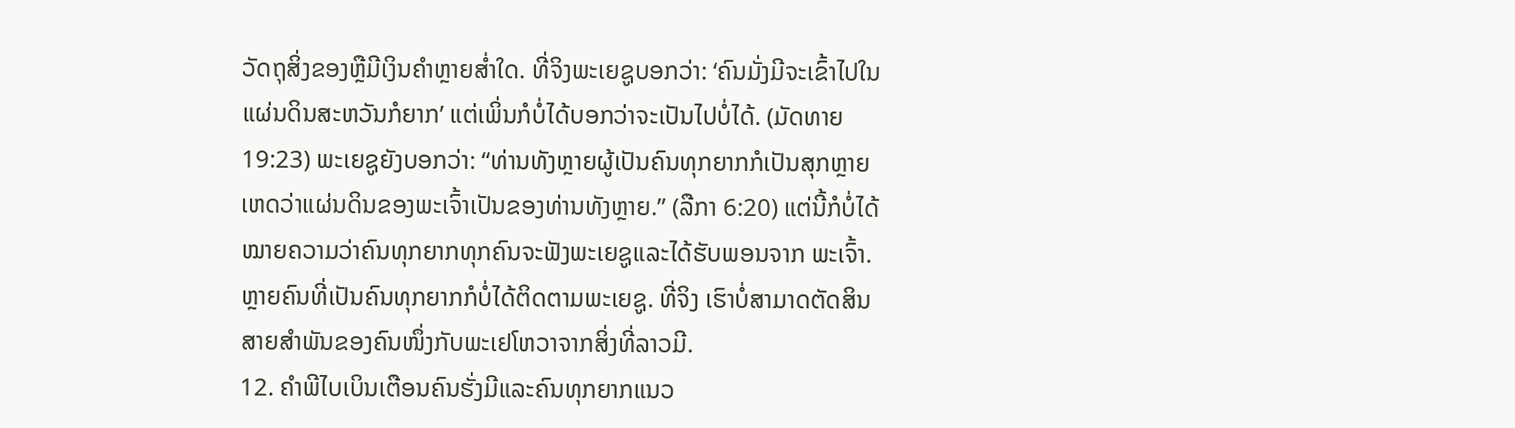ວັດຖຸສິ່ງຂອງຫຼືມີເງິນຄຳຫຼາຍສໍ່າໃດ. ທີ່ຈິງພະເຍຊູບອກວ່າ: ‘ຄົນມັ່ງມີຈະເຂົ້າໄປໃນແຜ່ນດິນສະຫວັນກໍຍາກ’ ແຕ່ເພິ່ນກໍບໍ່ໄດ້ບອກວ່າຈະເປັນໄປບໍ່ໄດ້. (ມັດທາຍ 19:23) ພະເຍຊູຍັງບອກວ່າ: “ທ່ານທັງຫຼາຍຜູ້ເປັນຄົນທຸກຍາກກໍເປັນສຸກຫຼາຍ ເຫດວ່າແຜ່ນດິນຂອງພະເຈົ້າເປັນຂອງທ່ານທັງຫຼາຍ.” (ລືກາ 6:20) ແຕ່ນີ້ກໍບໍ່ໄດ້ໝາຍຄວາມວ່າຄົນທຸກຍາກທຸກຄົນຈະຟັງພະເຍຊູແລະໄດ້ຮັບພອນຈາກ ພະເຈົ້າ. ຫຼາຍຄົນທີ່ເປັນຄົນທຸກຍາກກໍບໍ່ໄດ້ຕິດຕາມພະເຍຊູ. ທີ່ຈິງ ເຮົາບໍ່ສາມາດຕັດສິນສາຍສຳພັນຂອງຄົນໜຶ່ງກັບພະເຢໂຫວາຈາກສິ່ງທີ່ລາວມີ.
12. ຄຳພີໄບເບິນເຕືອນຄົນຮັ່ງມີແລະຄົນທຸກຍາກແນວ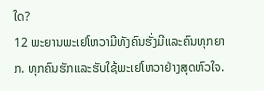ໃດ?
12 ພະຍານພະເຢໂຫວາມີທັງຄົນຮັ່ງມີແລະຄົນທຸກຍາກ. ທຸກຄົນຮັກແລະຮັບໃຊ້ພະເຢໂຫວາຢ່າງສຸດຫົວໃຈ.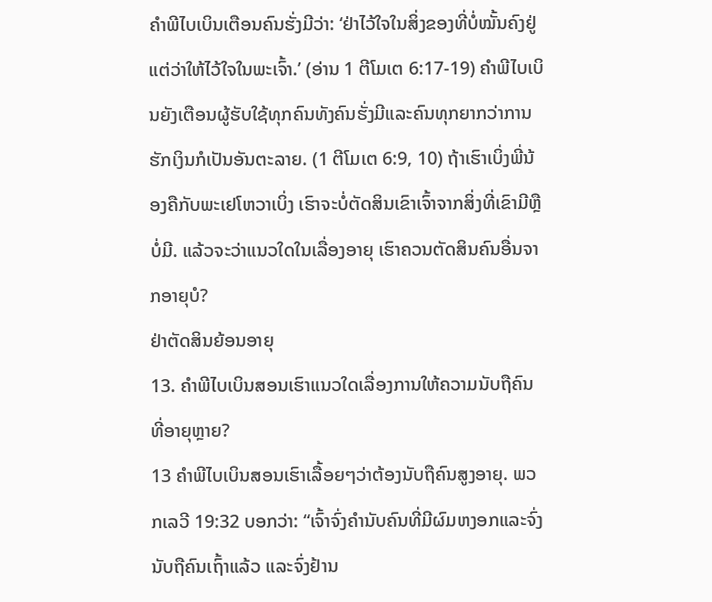ຄຳພີໄບເບິນເຕືອນຄົນຮັ່ງມີວ່າ: ‘ຢ່າໄວ້ໃຈໃນສິ່ງຂອງທີ່ບໍ່ໝັ້ນຄົງຢູ່ ແຕ່ວ່າໃຫ້ໄວ້ໃຈໃນພະເຈົ້າ.’ (ອ່ານ 1 ຕີໂມເຕ 6:17-19) ຄຳພີໄບເບິນຍັງເຕືອນຜູ້ຮັບໃຊ້ທຸກຄົນທັງຄົນຮັ່ງມີແລະຄົນທຸກຍາກວ່າການຮັກເງິນກໍເປັນອັນຕະລາຍ. (1 ຕີໂມເຕ 6:9, 10) ຖ້າເຮົາເບິ່ງພີ່ນ້ອງຄືກັບພະເຢໂຫວາເບິ່ງ ເຮົາຈະບໍ່ຕັດສິນເຂົາເຈົ້າຈາກສິ່ງທີ່ເຂົາມີຫຼືບໍ່ມີ. ແລ້ວຈະວ່າແນວໃດໃນເລື່ອງອາຍຸ ເຮົາຄວນຕັດສິນຄົນອື່ນຈາກອາຍຸບໍ?
ຢ່າຕັດສິນຍ້ອນອາຍຸ
13. ຄຳພີໄບເບິນສອນເຮົາແນວໃດເລື່ອງການໃຫ້ຄວາມນັບຖືຄົນທີ່ອາຍຸຫຼາຍ?
13 ຄຳພີໄບເບິນສອນເຮົາເລື້ອຍໆວ່າຕ້ອງນັບຖືຄົນສູງອາຍຸ. ພວກເລວີ 19:32 ບອກວ່າ: “ເຈົ້າຈົ່ງຄຳນັບຄົນທີ່ມີຜົມຫງອກແລະຈົ່ງນັບຖືຄົນເຖົ້າແລ້ວ ແລະຈົ່ງຢ້ານ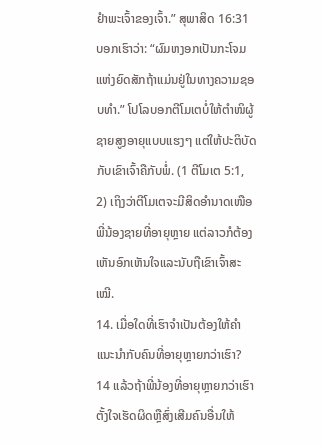ຢຳພະເຈົ້າຂອງເຈົ້າ.” ສຸພາສິດ 16:31 ບອກເຮົາວ່າ: “ຜົມຫງອກເປັນກະໂຈມແຫ່ງຍົດສັກຖ້າແມ່ນຢູ່ໃນທາງຄວາມຊອບທຳ.” ໂປໂລບອກຕີໂມເຕບໍ່ໃຫ້ຕຳໜິຜູ້ຊາຍສູງອາຍຸແບບແຮງໆ ແຕ່ໃຫ້ປະຕິບັດກັບເຂົາເຈົ້າຄືກັບພໍ່. (1 ຕີໂມເຕ 5:1, 2) ເຖິງວ່າຕີໂມເຕຈະມີສິດອຳນາດເໜືອພີ່ນ້ອງຊາຍທີ່ອາຍຸຫຼາຍ ແຕ່ລາວກໍຕ້ອງເຫັນອົກເຫັນໃຈແລະນັບຖືເຂົາເຈົ້າສະເໝີ.
14. ເມື່ອໃດທີ່ເຮົາຈຳເປັນຕ້ອງໃຫ້ຄຳແນະນຳກັບຄົນທີ່ອາຍຸຫຼາຍກວ່າເຮົາ?
14 ແລ້ວຖ້າພີ່ນ້ອງທີ່ອາຍຸຫຼາຍກວ່າເຮົາຕັ້ງໃຈເຮັດຜິດຫຼືສົ່ງເສີມຄົນອື່ນໃຫ້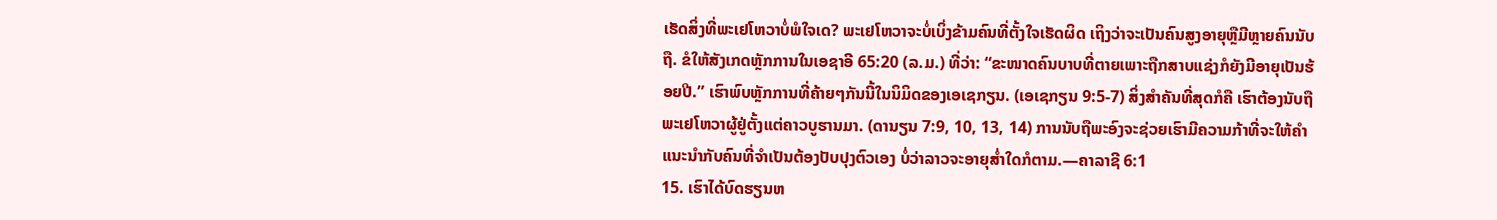ເຮັດສິ່ງທີ່ພະເຢໂຫວາບໍ່ພໍໃຈເດ? ພະເຢໂຫວາຈະບໍ່ເບິ່ງຂ້າມຄົນທີ່ຕັ້ງໃຈເຮັດຜິດ ເຖິງວ່າຈະເປັນຄົນສູງອາຍຸຫຼືມີຫຼາຍຄົນນັບຖື. ຂໍໃຫ້ສັງເກດຫຼັກການໃນເອຊາອີ 65:20 (ລ.ມ.) ທີ່ວ່າ: “ຂະໜາດຄົນບາບທີ່ຕາຍເພາະຖືກສາບແຊ່ງກໍຍັງມີອາຍຸເປັນຮ້ອຍປີ.” ເຮົາພົບຫຼັກການທີ່ຄ້າຍໆກັນນີ້ໃນນິມິດຂອງເອເຊກຽນ. (ເອເຊກຽນ 9:5-7) ສິ່ງສຳຄັນທີ່ສຸດກໍຄື ເຮົາຕ້ອງນັບຖືພະເຢໂຫວາຜູ້ຢູ່ຕັ້ງແຕ່ຄາວບູຮານມາ. (ດານຽນ 7:9, 10, 13, 14) ການນັບຖືພະອົງຈະຊ່ວຍເຮົາມີຄວາມກ້າທີ່ຈະໃຫ້ຄຳແນະນຳກັບຄົນທີ່ຈຳເປັນຕ້ອງປັບປຸງຕົວເອງ ບໍ່ວ່າລາວຈະອາຍຸສໍ່າໃດກໍຕາມ.—ຄາລາຊີ 6:1
15. ເຮົາໄດ້ບົດຮຽນຫ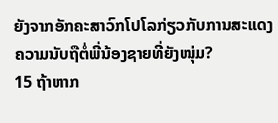ຍັງຈາກອັກຄະສາວົກໂປໂລກ່ຽວກັບການສະແດງຄວາມນັບຖືຕໍ່ພີ່ນ້ອງຊາຍທີ່ຍັງໜຸ່ມ?
15 ຖ້າຫາກ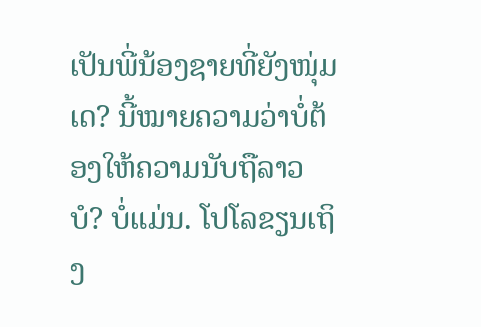ເປັນພີ່ນ້ອງຊາຍທີ່ຍັງໜຸ່ມເດ? ນີ້ໝາຍຄວາມວ່າບໍ່ຕ້ອງໃຫ້ຄວາມນັບຖືລາວບໍ? ບໍ່ແມ່ນ. ໂປໂລຂຽນເຖິງ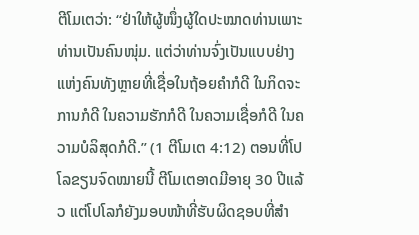ຕີໂມເຕວ່າ: “ຢ່າໃຫ້ຜູ້ໜຶ່ງຜູ້ໃດປະໝາດທ່ານເພາະທ່ານເປັນຄົນໜຸ່ມ. ແຕ່ວ່າທ່ານຈົ່ງເປັນແບບຢ່າງແຫ່ງຄົນທັງຫຼາຍທີ່ເຊື່ອໃນຖ້ອຍຄຳກໍດີ ໃນກິດຈະການກໍດີ ໃນຄວາມຮັກກໍດີ ໃນຄວາມເຊື່ອກໍດີ ໃນຄວາມບໍລິສຸດກໍດີ.” (1 ຕີໂມເຕ 4:12) ຕອນທີ່ໂປໂລຂຽນຈົດໝາຍນີ້ ຕີໂມເຕອາດມີອາຍຸ 30 ປີແລ້ວ ແຕ່ໂປໂລກໍຍັງມອບໜ້າທີ່ຮັບຜິດຊອບທີ່ສຳ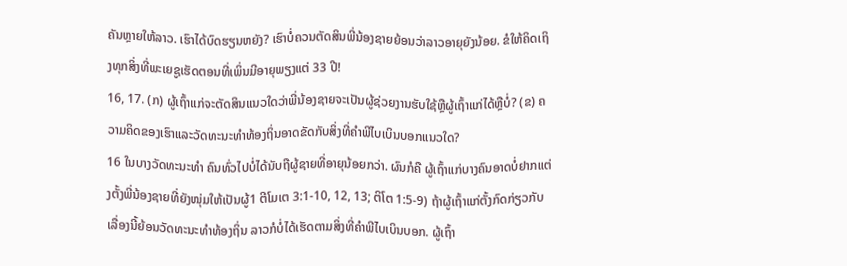ຄັນຫຼາຍໃຫ້ລາວ. ເຮົາໄດ້ບົດຮຽນຫຍັງ? ເຮົາບໍ່ຄວນຕັດສິນພີ່ນ້ອງຊາຍຍ້ອນວ່າລາວອາຍຸຍັງນ້ອຍ. ຂໍໃຫ້ຄິດເຖິງທຸກສິ່ງທີ່ພະເຍຊູເຮັດຕອນທີ່ເພິ່ນມີອາຍຸພຽງແຕ່ 33 ປີ!
16, 17. (ກ) ຜູ້ເຖົ້າແກ່ຈະຕັດສິນແນວໃດວ່າພີ່ນ້ອງຊາຍຈະເປັນຜູ້ຊ່ວຍງານຮັບໃຊ້ຫຼືຜູ້ເຖົ້າແກ່ໄດ້ຫຼືບໍ່? (ຂ) ຄວາມຄິດຂອງເຮົາແລະວັດທະນະທຳທ້ອງຖິ່ນອາດຂັດກັບສິ່ງທີ່ຄຳພີໄບເບິນບອກແນວໃດ?
16 ໃນບາງວັດທະນະທຳ ຄົນທົ່ວໄປບໍ່ໄດ້ນັບຖືຜູ້ຊາຍທີ່ອາຍຸນ້ອຍກວ່າ. ຜົນກໍຄື ຜູ້ເຖົ້າແກ່ບາງຄົນອາດບໍ່ຢາກແຕ່ງຕັ້ງພີ່ນ້ອງຊາຍທີ່ຍັງໜຸ່ມໃຫ້ເປັນຜູ້1 ຕີໂມເຕ 3:1-10, 12, 13; ຕິໂຕ 1:5-9) ຖ້າຜູ້ເຖົ້າແກ່ຕັ້ງກົດກ່ຽວກັບເລື່ອງນີ້ຍ້ອນວັດທະນະທຳທ້ອງຖິ່ນ ລາວກໍບໍ່ໄດ້ເຮັດຕາມສິ່ງທີ່ຄຳພີໄບເບິນບອກ. ຜູ້ເຖົ້າ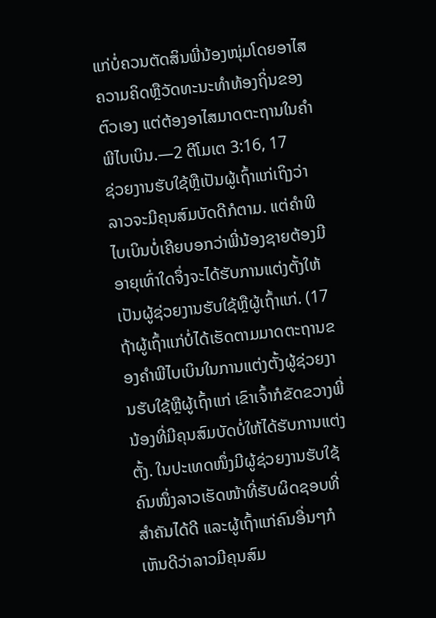ແກ່ບໍ່ຄວນຕັດສິນພີ່ນ້ອງໜຸ່ມໂດຍອາໄສຄວາມຄິດຫຼືວັດທະນະທຳທ້ອງຖິ່ນຂອງຕົວເອງ ແຕ່ຕ້ອງອາໄສມາດຕະຖານໃນຄຳພີໄບເບິນ.—2 ຕີໂມເຕ 3:16, 17
ຊ່ວຍງານຮັບໃຊ້ຫຼືເປັນຜູ້ເຖົ້າແກ່ເຖິງວ່າລາວຈະມີຄຸນສົມບັດດີກໍຕາມ. ແຕ່ຄຳພີໄບເບິນບໍ່ເຄີຍບອກວ່າພີ່ນ້ອງຊາຍຕ້ອງມີອາຍຸເທົ່າໃດຈຶ່ງຈະໄດ້ຮັບການແຕ່ງຕັ້ງໃຫ້ເປັນຜູ້ຊ່ວຍງານຮັບໃຊ້ຫຼືຜູ້ເຖົ້າແກ່. (17 ຖ້າຜູ້ເຖົ້າແກ່ບໍ່ໄດ້ເຮັດຕາມມາດຕະຖານຂອງຄຳພີໄບເບິນໃນການແຕ່ງຕັ້ງຜູ້ຊ່ວຍງານຮັບໃຊ້ຫຼືຜູ້ເຖົ້າແກ່ ເຂົາເຈົ້າກໍຂັດຂວາງພີ່ນ້ອງທີ່ມີຄຸນສົມບັດບໍ່ໃຫ້ໄດ້ຮັບການແຕ່ງຕັ້ງ. ໃນປະເທດໜຶ່ງມີຜູ້ຊ່ວຍງານຮັບໃຊ້ຄົນໜຶ່ງລາວເຮັດໜ້າທີ່ຮັບຜິດຊອບທີ່ສຳຄັນໄດ້ດີ ແລະຜູ້ເຖົ້າແກ່ຄົນອື່ນໆກໍເຫັນດີວ່າລາວມີຄຸນສົມ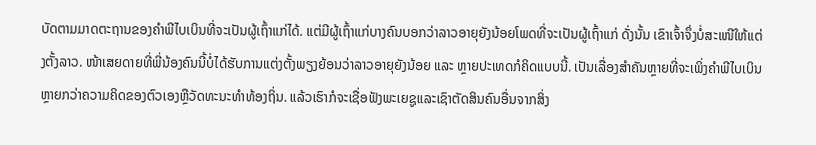ບັດຕາມມາດຕະຖານຂອງຄຳພີໄບເບິນທີ່ຈະເປັນຜູ້ເຖົ້າແກ່ໄດ້. ແຕ່ມີຜູ້ເຖົ້າແກ່ບາງຄົນບອກວ່າລາວອາຍຸຍັງນ້ອຍໂພດທີ່ຈະເປັນຜູ້ເຖົ້າແກ່ ດັ່ງນັ້ນ ເຂົາເຈົ້າຈຶ່ງບໍ່ສະເໜີໃຫ້ແຕ່ງຕັ້ງລາວ. ໜ້າເສຍດາຍທີ່ພີ່ນ້ອງຄົນນີ້ບໍ່ໄດ້ຮັບການແຕ່ງຕັ້ງພຽງຍ້ອນວ່າລາວອາຍຸຍັງນ້ອຍ ແລະ ຫຼາຍປະເທດກໍຄິດແບບນີ້. ເປັນເລື່ອງສຳຄັນຫຼາຍທີ່ຈະເພິ່ງຄຳພີໄບເບິນຫຼາຍກວ່າຄວາມຄິດຂອງຕົວເອງຫຼືວັດທະນະທຳທ້ອງຖິ່ນ. ແລ້ວເຮົາກໍຈະເຊື່ອຟັງພະເຍຊູແລະເຊົາຕັດສິນຄົນອື່ນຈາກສິ່ງ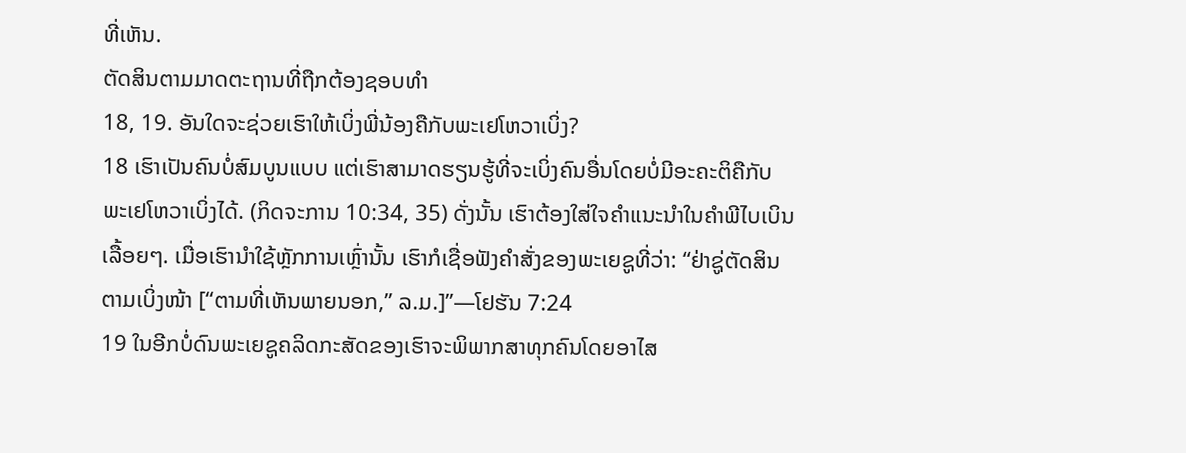ທີ່ເຫັນ.
ຕັດສິນຕາມມາດຕະຖານທີ່ຖືກຕ້ອງຊອບທຳ
18, 19. ອັນໃດຈະຊ່ວຍເຮົາໃຫ້ເບິ່ງພີ່ນ້ອງຄືກັບພະເຢໂຫວາເບິ່ງ?
18 ເຮົາເປັນຄົນບໍ່ສົມບູນແບບ ແຕ່ເຮົາສາມາດຮຽນຮູ້ທີ່ຈະເບິ່ງຄົນອື່ນໂດຍບໍ່ມີອະຄະຕິຄືກັບພະເຢໂຫວາເບິ່ງໄດ້. (ກິດຈະການ 10:34, 35) ດັ່ງນັ້ນ ເຮົາຕ້ອງໃສ່ໃຈຄຳແນະນຳໃນຄຳພີໄບເບິນເລື້ອຍໆ. ເມື່ອເຮົານຳໃຊ້ຫຼັກການເຫຼົ່ານັ້ນ ເຮົາກໍເຊື່ອຟັງຄຳສັ່ງຂອງພະເຍຊູທີ່ວ່າ: “ຢ່າຊູ່ຕັດສິນຕາມເບິ່ງໜ້າ [“ຕາມທີ່ເຫັນພາຍນອກ,” ລ.ມ.]”—ໂຢຮັນ 7:24
19 ໃນອີກບໍ່ດົນພະເຍຊູຄລິດກະສັດຂອງເຮົາຈະພິພາກສາທຸກຄົນໂດຍອາໄສ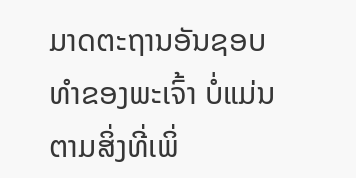ມາດຕະຖານອັນຊອບທຳຂອງພະເຈົ້າ ບໍ່ແມ່ນຕາມສິ່ງທີ່ເພິ່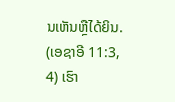ນເຫັນຫຼືໄດ້ຍິນ. (ເອຊາອີ 11:3, 4) ເຮົາ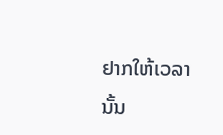ຢາກໃຫ້ເວລານັ້ນ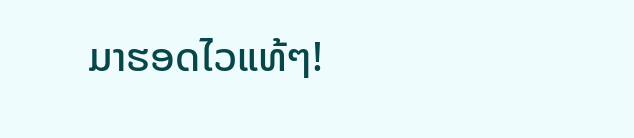ມາຮອດໄວແທ້ໆ!